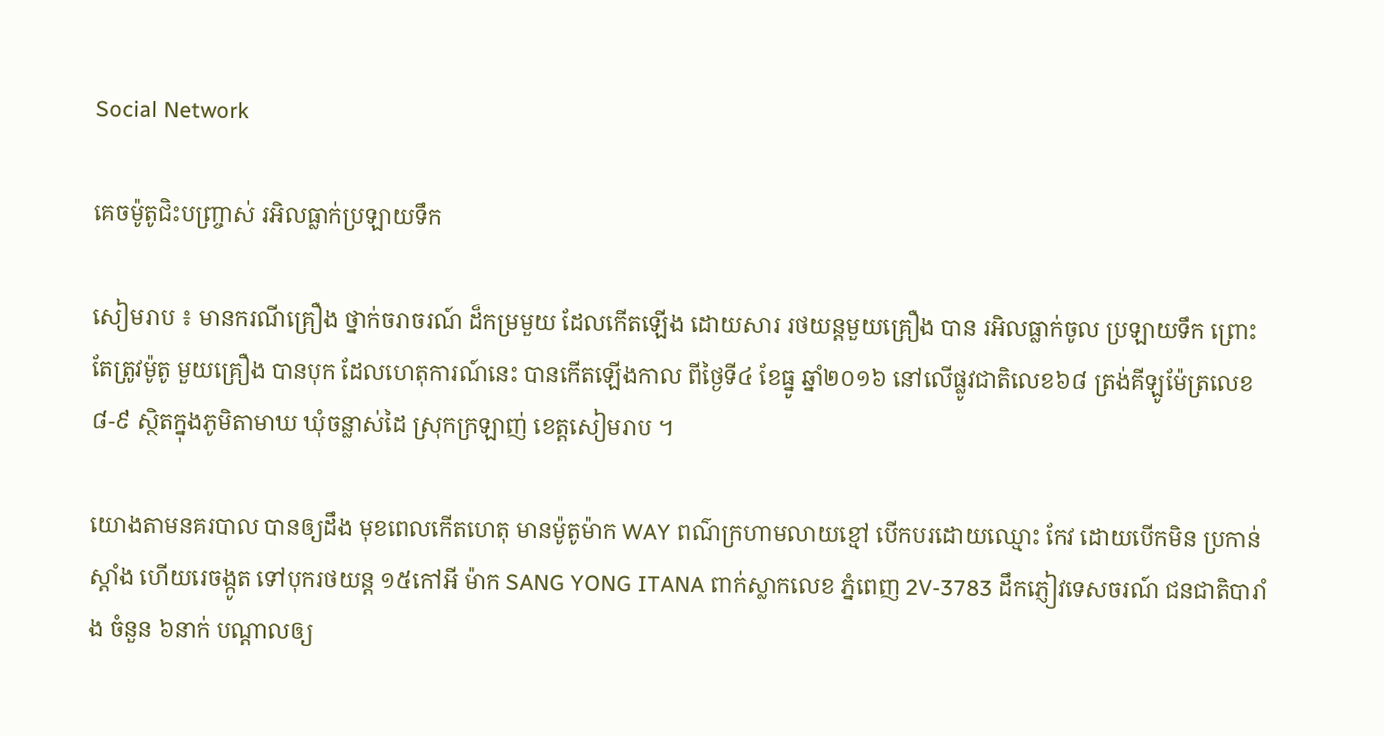Social Network

គេចម៉ូតូជិះបញ្ច្រាស់ រអិលធ្លាក់ប្រឡាយទឹក

សៀមរាប ៖ មានករណីគ្រឿង ថ្នាក់ចរាចរណ៍ ដ៏កម្រមួយ ដែលកើតឡើង ដោយសារ រថយន្តមួយគ្រឿង បាន រអិលធ្លាក់ចូល ប្រឡាយទឹក ព្រោះតែត្រូវម៉ូតូ មួយគ្រឿង បានបុក ដែលហេតុការណ៍នេះ បានកើតឡើងកាល ពីថ្ងៃទី៤ ខែធ្នូ ឆ្នាំ២០១៦ នៅលើផ្លូវជាតិលេខ៦៨ ត្រង់គីឡូម៉ែត្រលេខ ៨-៩ ស្ថិតក្នុងភូមិតាមាឃ ឃុំចន្លាស់ដៃ ស្រុកក្រឡាញ់ ខេត្តសៀមរាប ។

យោងតាមនគរបាល បានឲ្យដឹង មុខពេលកើតហេតុ មានម៉ូតូម៉ាក WAY ពណ៌ក្រហាមលាយខ្មៅ បើកបរដោយឈ្មោះ កែវ ដោយបើកមិន ប្រកាន់ស្តាំង ហើយរេចង្កូត ទៅបុករថយន្ត ១៥កៅអី ម៉ាក SANG YONG ITANA ពាក់ស្លាកលេខ ភ្នំពេញ 2V-3783 ដឹកភ្ញៀវទេសចរណ៍ ជនជាតិបារាំង ចំនួន ៦នាក់ បណ្ដាលឲ្យ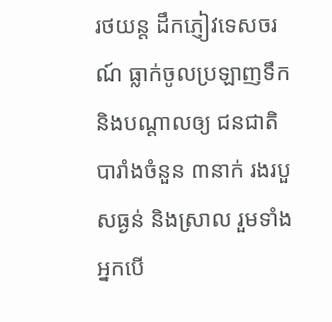រថយន្ត ដឹកភ្ញៀវទេសចរណ៍ ធ្លាក់ចូលប្រឡាញទឹក និងបណ្ដាលឲ្យ ជនជាតិបារាំងចំនួន ៣នាក់ រងរបួសធ្ងន់ និងស្រាល រួមទាំងអ្នកបើ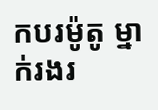កបរម៉ូតូ ម្នាក់រងរ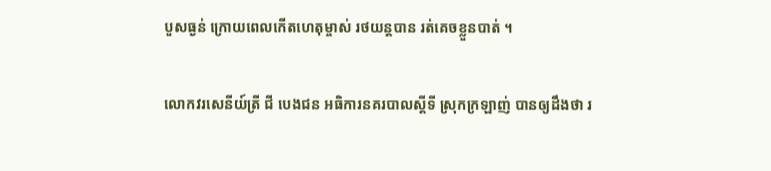បួសធ្ងន់ ក្រោយពេលកើតហេតុម្ចាស់ រថយន្តបាន រត់គេចខ្លួនបាត់ ។

លោកវរសេនីយ៍ត្រី ជី បេងជន អធិការនគរបាលស្តីទី ស្រុកក្រឡាញ់ បានឲ្យដឹងថា រ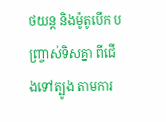ថយន្ត និងម៉ូតូបើក បញ្ច្រាស់ទិសគ្នា ពីជើងទៅត្បូង តាមការ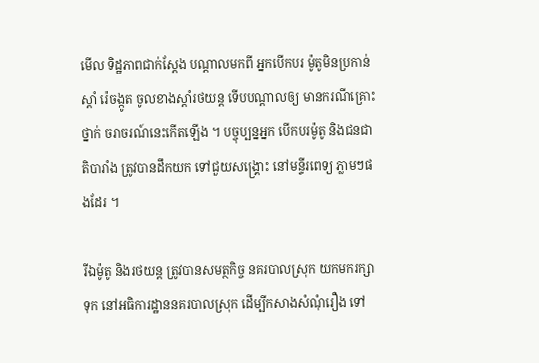មើល ទិដ្ឋភាពជាក់ស្តែង បណ្ដាលមកពី អ្នកបើកបរ ម៉ូតូមិនប្រកាន់ស្តាំ រ៉េចង្កូត ចូលខាងស្តាំរថយន្ត ទើបបណ្ដាលឲ្យ មានករណីគ្រោះថ្នាក់ ចរាចរណ៍នេះកើតឡើង ។ បច្ចុប្បន្នអ្នក បើកបរម៉ូតូ និងជនជាតិបារាំង ត្រូវបានដឹកយក ទៅជួយសង្គ្រោះ នៅមន្ទីរពេទ្យ ភ្លាមៗផងដែរ ។

រីឯម៉ូតូ និងរថយន្ត ត្រូវបានសមត្ថកិច្ច នគរបាលស្រុក យកមករក្សាទុក នៅអធិការដ្ឋាននគរបាលស្រុក ដើម្បីកសាងសំណុំរឿង ទៅ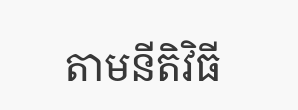តាមនីតិវិធី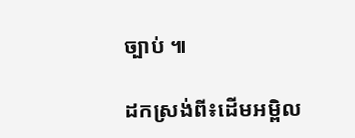ច្បាប់ ៕

ដកស្រង់ពី៖ដើមអម្ពិល